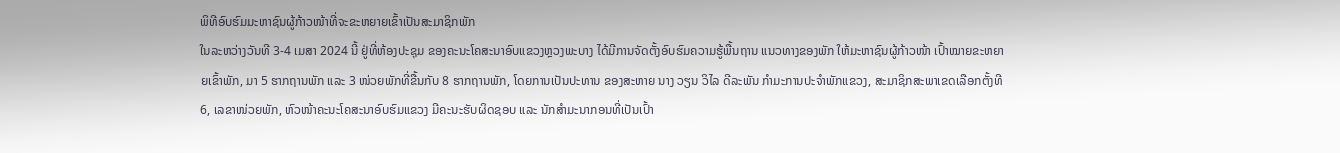ພິທີອົບຮົມມະຫາຊົນຜູ້ກ້າວໜ້າທີ່ຈະຂະຫຍາຍເຂົ້າເປັນສະມາຊິກພັກ
ໃນລະຫວ່າງວັນທີ 3-4 ເມສາ 2024 ນີ້ ຢູ່ທີ່ຫ້ອງປະຊຸມ ຂອງຄະນະໂຄສະນາອົບແຂວງຫຼວງພະບາງ ໄດ້ມີການຈັດຕັ້ງອົບຮົມຄວາມຮູ້ພື້ນຖານ ແນວທາງຂອງພັກ ໃຫ້ມະຫາຊົນຜູ້ກ້າວໜ້າ ເປົ້າໝາຍຂະຫຍາຍເຂົ້າພັກ, ມາ 5 ຮາກຖານພັກ ແລະ 3 ໜ່ວຍພັກທີ່ຂື້ນກັບ 8 ຮາກຖານພັກ, ໂດຍການເປັນປະທານ ຂອງສະຫາຍ ນາງ ວຽນ ວິໄລ ດີລະພັນ ກຳມະການປະຈຳພັກແຂວງ, ສະມາຊິກສະພາເຂດເລືອກຕັ້ງທີ 6, ເລຂາໜ່ວຍພັກ, ຫົວໜ້າຄະນະໂຄສະນາອົບຮົມແຂວງ ມີຄະນະຮັບຜິດຊອບ ແລະ ນັກສຳມະນາກອນທີ່ເປັນເປົ້າ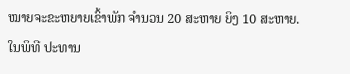ໝາຍຈະຂະຫຍາຍເຂົ້າພັກ ຈຳນວນ 20 ສະຫາຍ ຍິງ 10 ສະຫາຍ.
ໃນພິທີ ປະທານ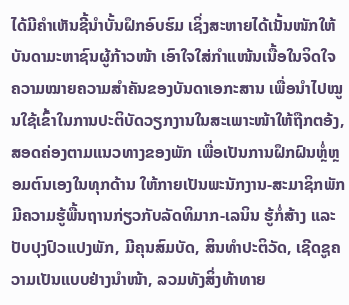ໄດ້ມີຄຳເຫັນຊີ້ນຳບັ້ນຝຶກອົບຮົມ ເຊິ່ງສະຫາຍໄດ້ເນັ້ນໜັກໃຫ້ບັນດາມະຫາຊົນຜູ້ກ້າວໜ້າ ເອົາໃຈໃສ່ກຳແໜ້ນເນື້ອໃນຈິດໃຈ ຄວາມໝາຍຄວາມສຳຄັນຂອງບັນດາເອກະສານ ເພື່ອນຳໄປໝູນໃຊ້ເຂົ້າໃນການປະຕິບັດວຽກງານໃນສະເພາະໜ້າໃຫ້ຖືກຕອ້ງ, ສອດຄ່ອງຕາມແນວທາງຂອງພັກ ເພື່ອເປັນການຝຶກຝົນຫຼໍ່ຫຼອມຕົນເອງໃນທຸກດ້ານ ໃຫ້ກາຍເປັນພະນັກງານ-ສະມາຊິກພັກ ມີຄວາມຮູ້ພື້ນຖານກ່ຽວກັບລັດທິມາກ-ເລນິນ ຮູ້ກໍ່ສ້າງ ແລະ ປັບປຸງປົວແປງພັກ, ມີຄຸນສົມບັດ, ສິນທຳປະຕິວັດ, ເຊີດຊູຄວາມເປັນແບບຢ່າງນຳໜ້າ, ລວມທັງສິ່ງທ້າທາຍ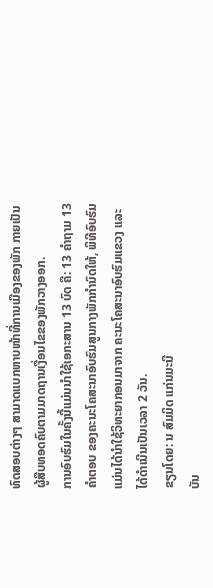ທົດສອບຕ່າງໆ ສາມາດແບກຫາບໜ້າທີ່ການເມືອງຂອງພັກ ກາຍເປັນຜູ້ສືບທອດຄົບຕາມມາດຖານເງື່ອນໄຂຂອງພັກວາງອອກ.
ການອົບຮົມໃນຄັ້ງນີ້ແມ່ນນຳໃຊ້ເອກະສານ 13 ບົດ ຄື: 13 ຄຳຖາມ 13 ຄຳຕອບ ຂອງຄະນະໂຄສະນາອົບຮົມສູນກາງພັກກຳນົດໃຫ້, ພິທີອົບຮົມແມ່ນໄດ້ນຳໃຊ້ວິທະຍາກອນມາຈາກ ຄະນະໂຄສະນາອົບຮົມແຂວງ ແລະ ໄດ້ດຳເນີນເປັນເວລາ 2 ວັນ.
ຂຽນໂດຍ: ນ ສົມມິດ ແກ່ນມະນີ
ບັນ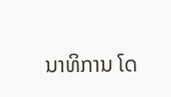ນາທິການ ໂດ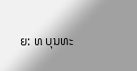ຍ: ທ ບຸນທະ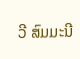ວີ ສົມມະນີ